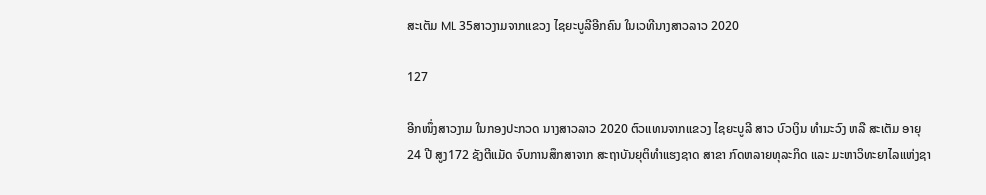ສະເຕັມ ML 35ສາວງາມຈາກແຂວງ ໄຊຍະບູລີອີກຄົນ ໃນເວທີນາງສາວລາວ 2020

127

ອີກໜຶ່ງສາວງາມ ໃນກອງປະກວດ ນາງສາວລາວ 2020 ຕົວແທນຈາກແຂວງ ໄຊຍະບູລີ ສາວ ບົວເງິນ ທຳມະວົງ ຫລື ສະເຕັມ ອາຍຸ 24 ປີ ສູງ172 ຊັງຕີແມັດ ຈົບການສຶກສາຈາກ ສະຖາບັນຍຸຕິທຳແຮງຊາດ ສາຂາ ກົດຫລາຍທຸລະກິດ ແລະ ມະຫາວິທະຍາໄລແຫ່ງຊາ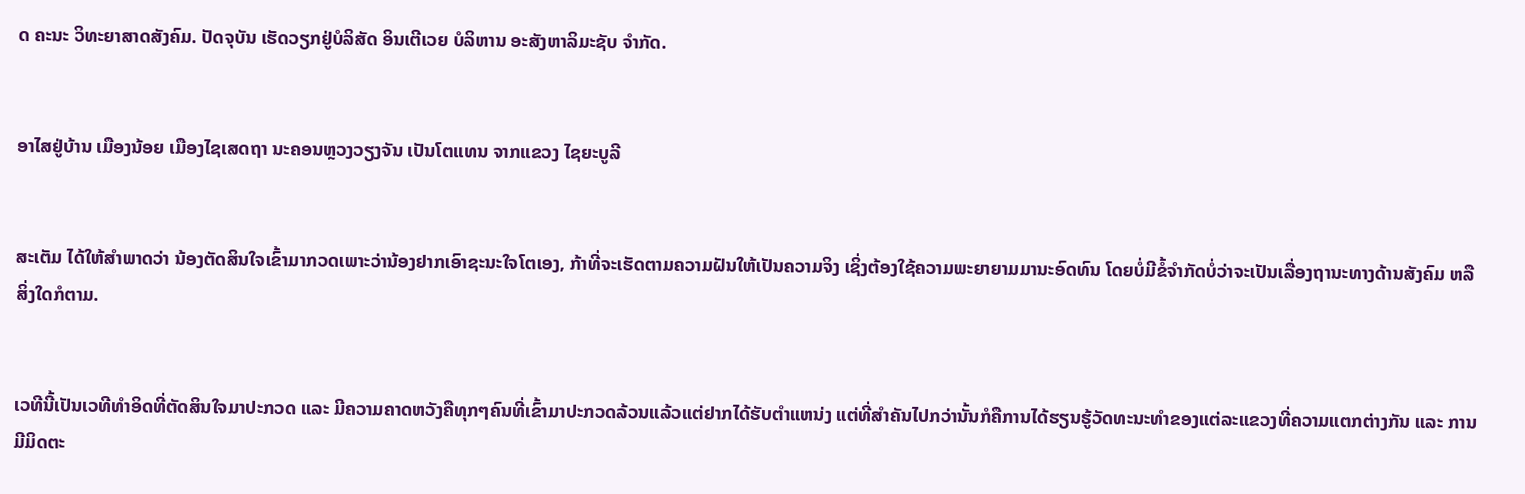ດ ຄະນະ ວິທະຍາສາດສັງຄົມ. ປັດຈຸບັນ ເຮັດວຽກຢູ່ບໍລິສັດ ອິນເຕີເວຍ ບໍລິຫານ ອະສັງຫາລິມະຊັບ ຈຳກັດ.


ອາໄສຢູ່ບ້ານ ເມືອງນ້ອຍ ເມືອງໄຊເສດຖາ ນະຄອນຫຼວງວຽງຈັນ ເປັນໂຕແທນ ຈາກແຂວງ ໄຊຍະບູລີ


ສະເຕັມ ໄດ້ໃຫ້ສຳພາດວ່າ ນ້ອງຕັດສິນໃຈເຂົ້າມາກວດເພາະວ່ານ້ອງຢາກເອົາຊະນະໃຈໂຕເອງ, ກ້າທີ່ຈະເຮັດຕາມຄວາມຝັນໃຫ້ເປັນຄວາມຈິງ ເຊິ່ງຕ້ອງໃຊ້ຄວາມພະຍາຍາມມານະອົດທົນ ໂດຍບໍ່ມີຂໍ້ຈຳກັດບໍ່ວ່າຈະເປັນເລື່ອງຖານະທາງດ້ານສັງຄົມ ຫລື ສິ່ງໃດກໍຕາມ.


ເວທີນີ້ເປັນເວທີທຳອິດທີ່ຕັດສິນໃຈມາປະກວດ ແລະ ມີຄວາມຄາດຫວັງຄືທຸກໆຄົນທີ່ເຂົ້າມາປະກວດລ້ວນແລ້ວແຕ່ຢາກໄດ້ຮັບຕຳແຫນ່ງ ແຕ່ທີ່ສຳຄັນໄປກວ່ານັ້ນກໍຄືການໄດ້ຮຽນຮູ້ວັດທະນະທຳຂອງແຕ່ລະແຂວງທີ່ຄວາມແຕກຕ່າງກັນ ແລະ ການມີມິດຕະ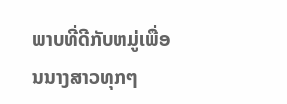ພາບທີ່ດີກັບຫມູ່ເພື່ອນນາງສາວທຸກໆ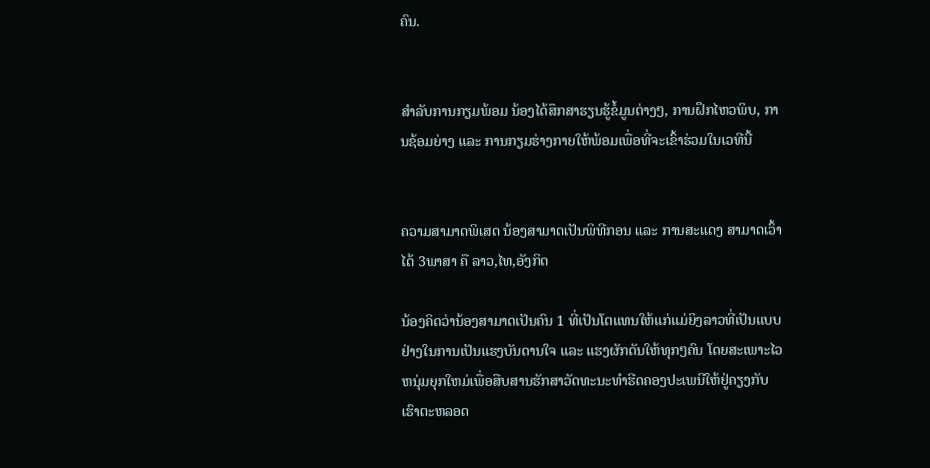ຄົນ.


ສຳລັບການກຽມພ້ອມ ນ້ອງໄດ້ສຶກສາຮຽນຮູ້ຂໍ້ມູນຕ່າງໆ, ການຝຶກໄຫວພິບ, ການຊ້ອມຍ່າງ ແລະ ການກຽມຮ່າງກາຍໃຫ້ພ້ອມເພື່ອທີ່ຈະເຂົ້າຮ່ວມໃນເວທີນີ້


ຄວາມສາມາດພິເສດ ນ້ອງສາມາດເປັນພິທີກອນ ແລະ ການສະແດງ ສາມາດເວົ້າໄດ້ 3ພາສາ ຄື ລາວ,ໄທ,ອັງກິດ

ນ້ອງຄິດວ່ານ້ອງສາມາດເປັນຄົນ 1 ທີ່ເປັນໂຕແທນໃຫ້ແກ່ແມ່ຍິງລາວທີ່ເປັນແບບຢ່າງໃນການເປັນແຮງບັນດານໃຈ ແລະ ແຮງຜັກດັນໃຫ້ທຸກໆຄົນ ໂດຍສະເພາະໄວຫນຸ່ມຍຸກໃຫມ່ເພື່ອສືບສານຮັກສາວັດທະນະທຳຮີດຄອງປະເພນີໃຫ້ຢູ່ຄຽງກັບເຮົາຕະຫລອດ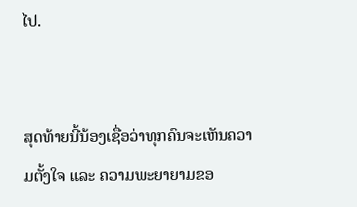ໄປ.


ສຸດທ້າຍນີ້ນ້ອງເຊື່ອວ່າທຸກຄົນຈະເຫັນຄວາມຕັ້ງໃຈ ແລະ ຄວາມພະຍາຍາມຂອ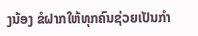ງນ້ອງ ຂໍຝາກໃຫ້ທຸກຄົນຊ່ວຍເປັນກຳ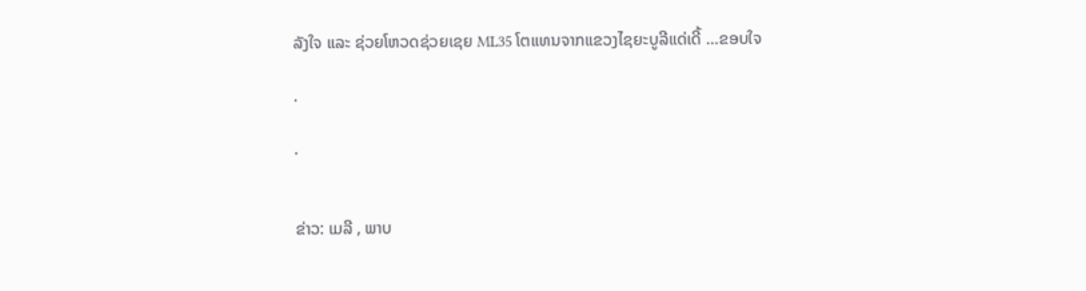ລັງໃຈ ແລະ ຊ່ວຍໂຫວດຊ່ວຍເຊຍ ML35 ໂຕແທນຈາກແຂວງໄຊຍະບູລີແດ່ເດີ້ …ຂອບໃຈ

.

.


ຂ່າວ: ເມລີ , ພາບ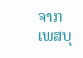ຈາກເພສບຸ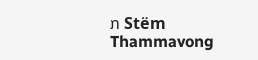ກ Stëm Thammavong